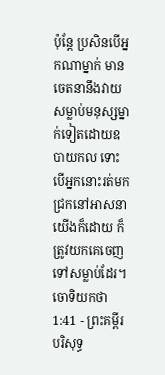ប៉ុន្តែ ប្រសិនបើអ្នកណាម្នាក់ មានចេតនានឹងវាយសម្លាប់មនុស្សម្នាក់ទៀតដោយឧបាយកល ទោះបើអ្នកនោះរត់មកជ្រកនៅអាសនាយើងក៏ដោយ ក៏ត្រូវយកគេចេញទៅសម្លាប់ដែរ។
ចោទិយកថា 1:41 - ព្រះគម្ពីរបរិសុទ្ធ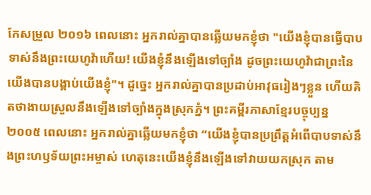កែសម្រួល ២០១៦ ពេលនោះ អ្នករាល់គ្នាបានឆ្លើយមកខ្ញុំថា "យើងខ្ញុំបានធ្វើបាបទាស់នឹងព្រះយេហូវ៉ាហើយ! យើងខ្ញុំនឹងឡើងទៅច្បាំង ដូចព្រះយេហូវ៉ាជាព្រះនៃយើងបានបង្គាប់យើងខ្ញុំ"។ ដូច្នេះ អ្នករាល់គ្នាបានប្រដាប់អាវុធរៀងៗខ្លួន ហើយគិតថាងាយស្រួលនឹងឡើងទៅច្បាំងក្នុងស្រុកភ្នំ។ ព្រះគម្ពីរភាសាខ្មែរបច្ចុប្បន្ន ២០០៥ ពេលនោះ អ្នករាល់គ្នាឆ្លើយមកខ្ញុំថា “យើងខ្ញុំបានប្រព្រឹត្តអំពើបាបទាស់នឹងព្រះហឫទ័យព្រះអម្ចាស់ ហេតុនេះយើងខ្ញុំនឹងឡើងទៅវាយយកស្រុក តាម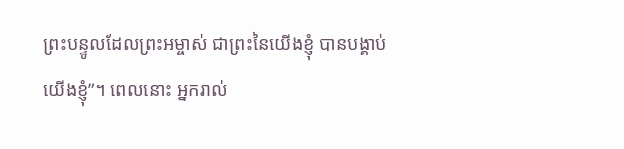ព្រះបន្ទូលដែលព្រះអម្ចាស់ ជាព្រះនៃយើងខ្ញុំ បានបង្គាប់យើងខ្ញុំ”។ ពេលនោះ អ្នករាល់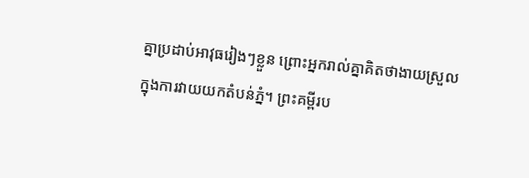គ្នាប្រដាប់អាវុធរៀងៗខ្លួន ព្រោះអ្នករាល់គ្នាគិតថាងាយស្រួលក្នុងការវាយយកតំបន់ភ្នំ។ ព្រះគម្ពីរប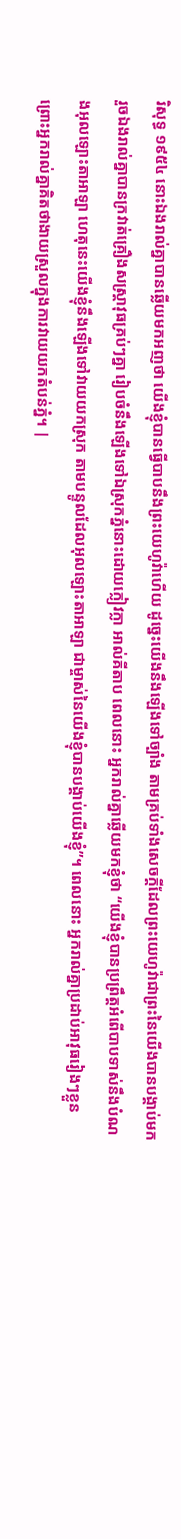រិសុទ្ធ ១៩៥៤ នោះឯងរាល់គ្នាបានឆ្លើយមកអញថា យើងខ្ញុំបានធ្វើបាបនឹងព្រះយេហូវ៉ាហើយ ដូច្នេះយើងនឹងឡើងទៅច្បាំង តាមគ្រប់ទាំងសេចក្ដីដែលព្រះយេហូវ៉ាជាព្រះនៃយើងបានបង្គាប់មក រួចឯងរាល់គ្នាបានក្រវាត់គ្រឿងសស្ត្រាវុធគ្រប់ៗគ្នា រៀបចំនឹងឡើងទៅឯស្រុកភ្នំនោះដោយក្លៀវក្លា អាល់គីតាប ពេលនោះ អ្នករាល់គ្នាឆ្លើយមកខ្ញុំថា “យើងខ្ញុំបានប្រព្រឹត្តអំពើបាបទាស់នឹងបំណងអុលឡោះតាអាឡា ហេតុនេះយើងខ្ញុំនឹងឡើងទៅវាយយកស្រុក តាមបន្ទូលដែលអុលឡោះតាអាឡា ជាម្ចាស់នៃយើងខ្ញុំបានបង្គាប់យើងខ្ញុំ”។ ពេលនោះ អ្នករាល់គ្នាប្រដាប់អាវុធរៀងៗខ្លួន ព្រោះអ្នករាល់គ្នាគិតថាងាយស្រួលក្នុងការវាយយកតំបន់ភ្នំ។ |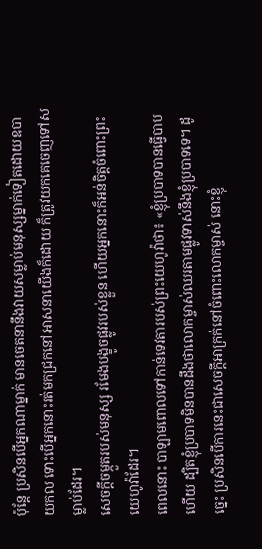ប៉ុន្តែ ប្រសិនបើអ្នកណាម្នាក់ មានចេតនានឹងវាយសម្លាប់មនុស្សម្នាក់ទៀតដោយឧបាយកល ទោះបើអ្នកនោះរត់មកជ្រកនៅអាសនាយើងក៏ដោយ ក៏ត្រូវយកគេចេញទៅសម្លាប់ដែរ។
សេចក្ដីចម្កួតរបស់មនុស្ស រមែងបង្ខូចផ្លូវរបស់ខ្លួន ហើយអ្នកនោះក៏អន់ចិត្តចំពោះព្រះយេហូវ៉ាដែរ។
ពេលនោះ បាឡាមពោលទៅកាន់ទេវតារបស់ព្រះយេហូវ៉ាថា៖ «ខ្ញុំប្របាទបានធ្វើបាបហើយ ដ្បិតខ្ញុំប្របាទមិនបានដឹងថាលោកម្ចាស់ឈរតាមផ្លូវទាស់នឹងខ្ញុំប្របាទទេ។ ដូច្នេះ ប្រសិនបើការនេះជាសេចក្ដីអាក្រក់នៅចំពោះលោកម្ចាស់ នោះខ្ញុំ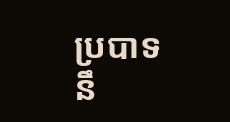ប្របាទនឹ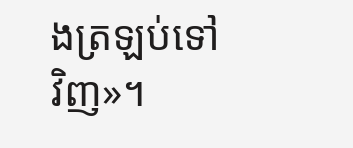ងត្រឡប់ទៅវិញ»។